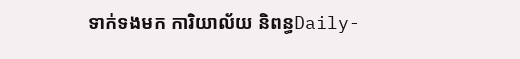ទាក់ទងមក ការិយាល័យ និពន្ធDaily-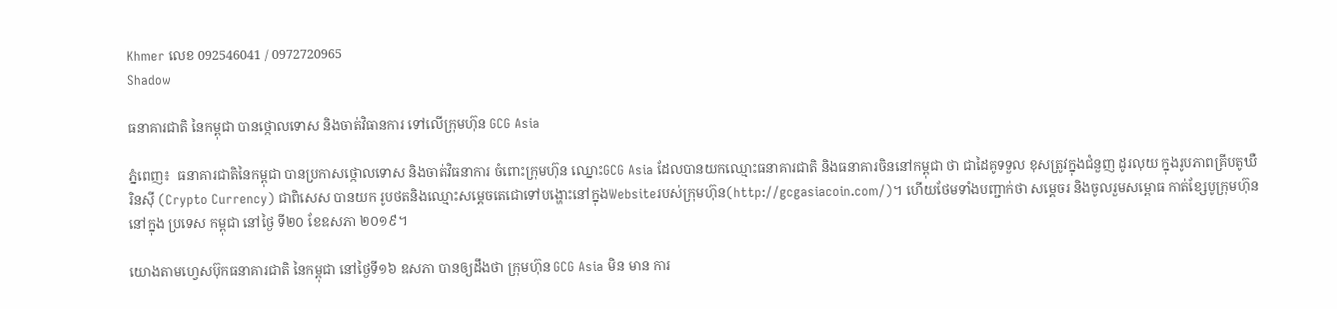Khmer លេខ 092546041 / 0972720965
Shadow

ធនាគារជាតិ នៃកម្ពុជា បានថ្កោលទោស និងចាត់វិធានការ ទៅលើក្រុមហ៊ុន GCG Asia

ភ្នំពេញ៖  ធនាគារជាតិនៃកម្ពុជា បានប្រកាសថ្កោលទោស និងចាត់វិធនាការ ចំពោះក្រុមហ៊ុន ឈ្នោះGCG Asia ដែលបានយកឈ្មោះធនាគារជាតិ និងធនាគារចិននៅកម្ពុជា ថា ជាដៃគូទទួល ខុសត្រូវក្នុងជំនួញ ដូរលុយ ក្នុងរូបភាពគ្រីបតូឃឺរិនស៊ី (Crypto Currency) ជាពិសេស បានយក រូបថតនិងឈ្មោះសម្ដេចតេជោទៅបង្ហោះនៅក្នុងWebsiteរបស់ក្រុមហ៊ុន(http://gcgasiacoin.com/)។ ហើយថែមទាំងបញ្ជាក់ថា សម្ដេចរ និងចូលរួមសម្ពោធ កាត់ខ្សែបូក្រុមហ៊ុន នៅក្នុង ប្រទេស កម្ពុជា នៅថ្ងៃ ទី២០ ខែឧសភា ២០១៩។

យោងតាមហ្វេសប៊ុកធនាគារជាតិ នៃកម្ពុជា នៅថ្ងៃទី១៦ ឧសភា បានឲ្យដឹងថា ក្រុមហ៊ុន GCG Asia មិន មាន ការ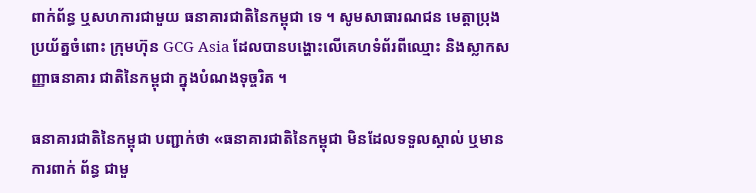ពាក់ព័ន្ធ ឬសហការជាមួយ ធនាគារជាតិនៃកម្ពុជា ទេ ។ សូមសាធារណជន មេត្តាប្រុង ប្រយ័ត្នចំពោះ ក្រុមហ៊ុន GCG Asia ដែលបានបង្ហោះលើគេហទំព័រពីឈ្មោះ និងស្លាកសញ្ញាធនាគារ ជាតិនៃកម្ពុជា ក្នុងបំណងទុច្ចរិត ។

ធនាគារជាតិនៃកម្ពុជា បញ្ជាក់ថា «ធនាគារជាតិនៃកម្ពុជា មិនដែលទទួលស្គាល់ ឬមានការពាក់ ព័ន្ធ ជាមួ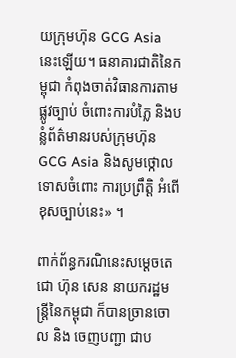យក្រុមហ៊ុន GCG Asia នេះឡើយ។ ធនាគារជាតិនៃកម្ពុជា កំពុងចាត់វិធានការតាមផ្លូវច្បាប់ ចំពោះការបំភ្លៃ និងបន្លំព័ត៌មានរបស់ក្រុមហ៊ុន GCG Asia និងសូមថ្កោលទោសចំពោះ ការប្រព្រឹត្តិ អំពើ ខុសច្បាប់នេះ» ។

ពាក់ព័ន្ធករណិនេះសម្ដេចតេជោ ហ៊ុន សេន នាយករដ្ឋមន្រ្តីនៃកម្ពុជា ក៏បានច្រានចោល និង ចេញបញ្ជា ជាប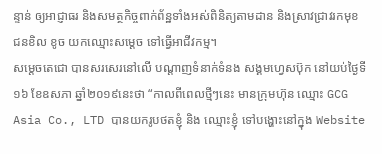ន្ទាន់ ឲ្យអាជ្ញាធរ និងសមត្ថកិច្ចពាក់ព័ន្ឋទាំងអស់ពិនិត្យតាមដាន និងស្រាវជ្រាវរកមុខ ជនខិល ខូច យកឈ្មោះសម្ដេច ទៅធ្វើអាជីវកម្ម។
សម្ដេចតេជោ បានសរសេរនៅលើ បណ្ដាញទំនាក់ទំនង សង្គមហ្វេសប៊ុក នៅយប់ថ្ងៃទី១៦ ខែឧសភា ឆ្នាំ២០១៩នេះថា “កាលពីពេលថ្មីៗនេះ មានក្រុមហ៊ុន ឈ្មោះ GCG Asia Co., LTD បានយករូបថតខ្ញុំ និង ឈ្មោះខ្ញុំ ទៅបង្ហោះនៅក្នុង Website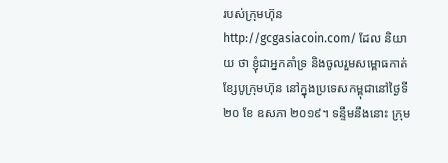របស់ក្រុមហ៊ុន http://gcgasiacoin.com/ ដែល និយាយ ថា ខ្ញុំជាអ្នកគាំទ្រ និងចូលរួមសម្ពោធកាត់ខ្សែបូក្រុមហ៊ុន នៅក្នុងប្រទេសកម្ពុជានៅថ្ងៃទី ២០ ខែ ឧសភា ២០១៩។ ទន្ទឹមនឹងនោះ ក្រុម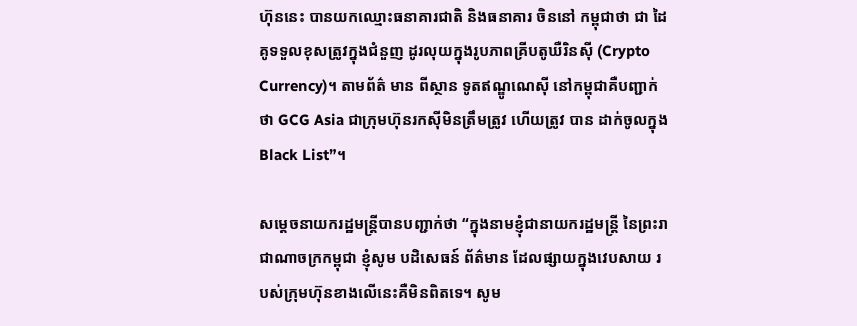ហ៊ុននេះ បានយកឈ្មោះធនាគារជាតិ និងធនាគារ ចិននៅ កម្ពុជាថា ជា ដៃ គូទទួលខុសត្រូវក្នុងជំនួញ ដូរលុយក្នុងរូបភាពគ្រីបតូឃឺរិនស៊ី (Crypto Currency)។ តាមព័ត៌ មាន ពីស្ថាន ទូតឥណ្ឌូណេស៊ី នៅកម្ពុជាគឺបញ្ជាក់ថា GCG Asia ជាក្រុមហ៊ុនរកស៊ីមិនត្រឹមត្រូវ ហើយត្រូវ បាន ដាក់ចូលក្នុង Black List”។

សម្ដេចនាយករដ្ឋមន្រ្តីបានបញ្ជាក់ថា “ក្នុងនាមខ្ញុំជានាយករដ្ឋមន្រ្តី នៃព្រះរាជាណាចក្រកម្ពុជា ខ្ញុំសូម បដិសេធន៍ ព័ត៌មាន ដែលផ្សាយក្នុងវេបសាយ របស់ក្រុមហ៊ុនខាងលើនេះគឺមិនពិតទេ។ សូម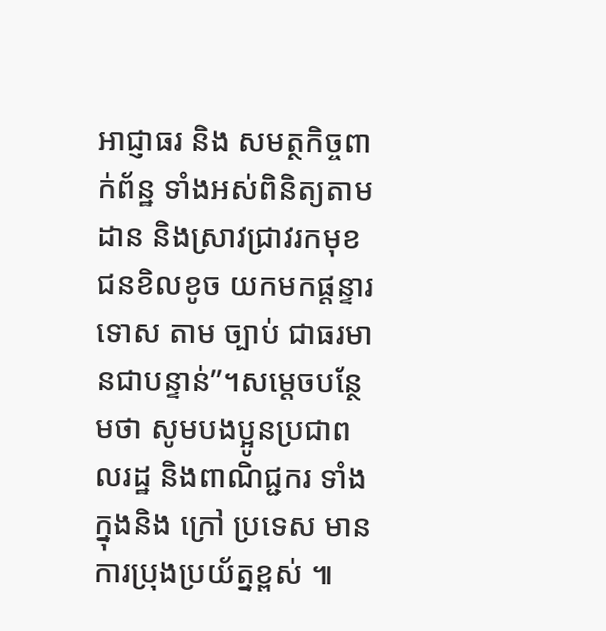អាជ្ញាធរ និង សមត្ថកិច្ចពាក់ព័ន្ឋ ទាំងអស់ពិនិត្យតាមដាន និងស្រាវជ្រាវរកមុខជនខិលខូច យកមកផ្តន្ទារទោស តាម ច្បាប់ ជាធរមានជាបន្ទាន់”។សម្ដេចបន្ថែមថា សូមបងប្អូនប្រជាពលរដ្ឋ និងពាណិជ្ជករ ទាំងក្នុងនិង ក្រៅ ប្រទេស មានការប្រុងប្រយ័ត្នខ្ពស់ ៕